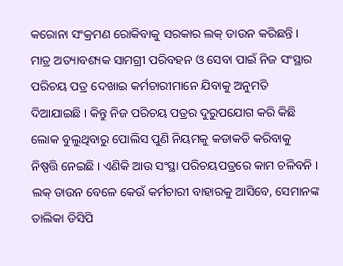କରୋନା ସଂକ୍ରମଣ ରୋକିବାକୁ ସରକାର ଲକ୍ ଡାଉନ କରିଛନ୍ତି । ମାତ୍ର ଅତ୍ୟାବଶ୍ୟକ ସାମଗ୍ରୀ ପରିବହନ ଓ ସେବା ପାଇଁ ନିଜ ସଂସ୍ଥାର ପରିଚୟ ପତ୍ର ଦେଖାଇ କର୍ମଚାରୀମାନେ ଯିବାକୁ ଅନୁମତି ଦିଆଯାଇଛି । କିନ୍ତୁ ନିଜ ପରିଚୟ ପତ୍ରର ଦୁରୁପଯୋଗ କରି କିଛି ଲୋକ ବୁଲୁଥିବାରୁ ପୋଲିସ ପୁଣି ନିୟମକୁ କଡାକଡି କରିବାକୁ ନିଷ୍ପତ୍ତି ନେଇଛି । ଏଣିକି ଆଉ ସଂସ୍ଥା ପରିଚୟପତ୍ରରେ କାମ ଚଳିବନି । ଲକ୍ ଡାଉନ ବେଳେ କେଉଁ କର୍ମଚାରୀ ବାହାରକୁ ଆସିବେ, ସେମାନଙ୍କ ତାଲିକା ଡିସିପି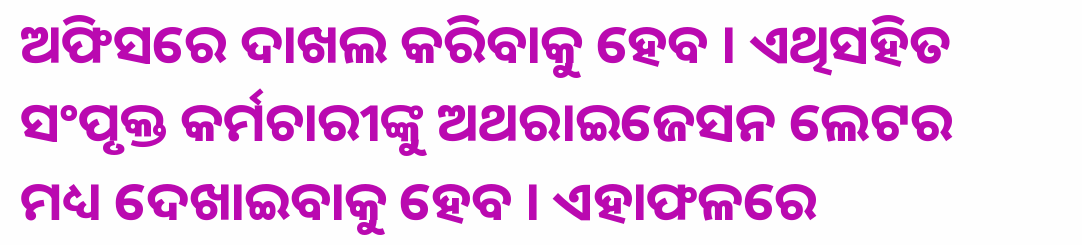ଅଫିସରେ ଦାଖଲ କରିବାକୁ ହେବ । ଏଥିସହିତ ସଂପୃକ୍ତ କର୍ମଚାରୀଙ୍କୁ ଅଥରାଇଜେସନ ଲେଟର ମଧ୍ୟ ଦେଖାଇବାକୁ ହେବ । ଏହାଫଳରେ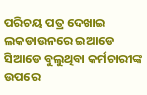ପରିଚୟ ପତ୍ର ଦେଖାଇ ଲକଡାଉନରେ ଇଆଡେ ସିଆଡେ ବୁଲୁଥିବା କର୍ମଚାରୀଙ୍କ ଉପରେ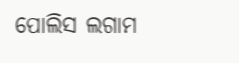ପୋଲିସ ଲଗାମ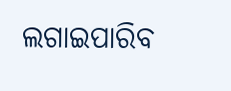ଲଗାଇପାରିବ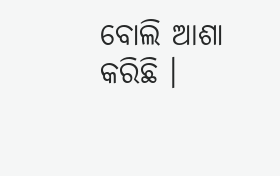ବୋଲି ଆଶା କରିଛି ।